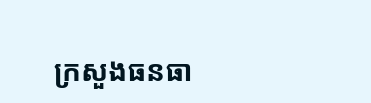ក្រសួងធនធា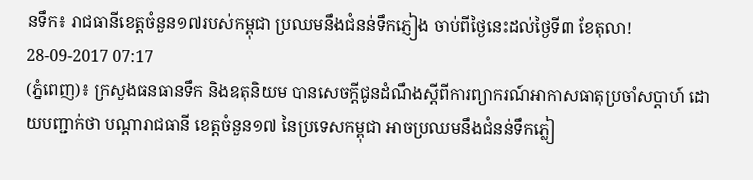នទឹក៖ រាជធានីខេត្តចំនួន១៧របស់កម្ពុជា ប្រឈមនឹងជំនន់ទឹកភ្ញៀង ចាប់ពីថ្ងៃនេះដល់ថ្ងៃទី៣ ខែតុលា!
28-09-2017 07:17
(ភ្នំពេញ)៖ ក្រសួងធនធានទឹក និងឧតុនិយម បានសេចក្តីជូនដំណឹងស្តីពីការព្យាករណ៍អាកាសធាតុប្រចាំសប្តាហ៍ ដោយបញ្ជាក់ថា បណ្តារាជធានី ខេត្តចំនួន១៧ នៃប្រទេសកម្ពុជា អាចប្រឈមនឹងជំនន់ទឹកភ្លៀ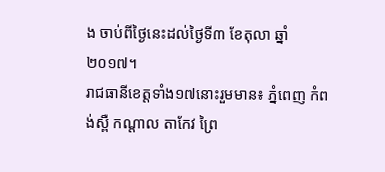ង ចាប់ពីថ្ងៃនេះដល់ថ្ងៃទី៣ ខែតុលា ឆ្នាំ២០១៧។
រាជធានីខេត្តទាំង១៧នោះរួមមាន៖ ភ្នំពេញ កំពង់ស្ពឺ កណ្តាល តាកែវ ព្រៃ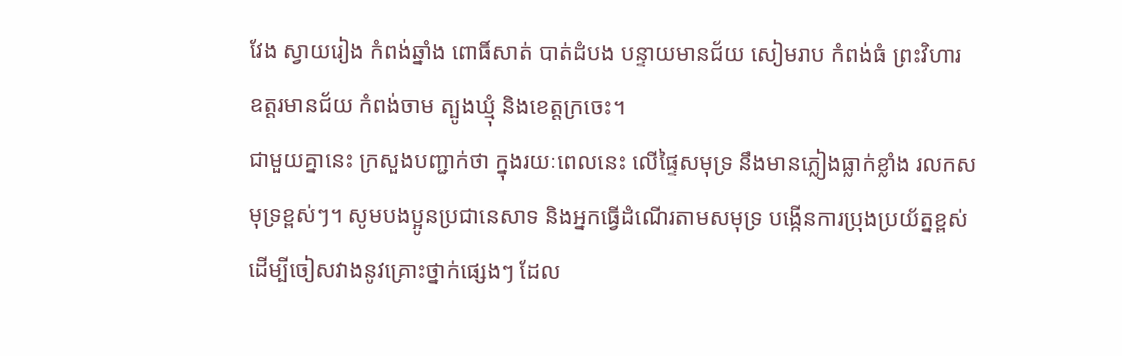វែង ស្វាយរៀង កំពង់ឆ្នាំង ពោធិ៍សាត់ បាត់ដំបង បន្ទាយមានជ័យ សៀមរាប កំពង់ធំ ព្រះវិហារ ឧត្តរមានជ័យ កំពង់ចាម ត្បូងឃ្មុំ និងខេត្តក្រចេះ។
ជាមួយគ្នានេះ ក្រសួងបញ្ជាក់ថា ក្នុងរយៈពេលនេះ លើផ្ទៃសមុទ្រ នឹងមានភ្លៀងធ្លាក់ខ្លាំង រលកសមុទ្រខ្ពស់ៗ។ សូមបងប្អូនប្រជានេសាទ និងអ្នកធ្វើដំណើរតាមសមុទ្រ បង្កើនការប្រុងប្រយ័ត្នខ្ពស់ ដើម្បីចៀសវាងនូវគ្រោះថ្នាក់ផ្សេងៗ ដែល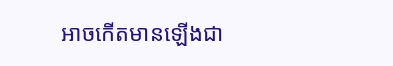អាចកើតមានឡើងជា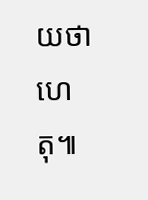យថាហេតុ៕